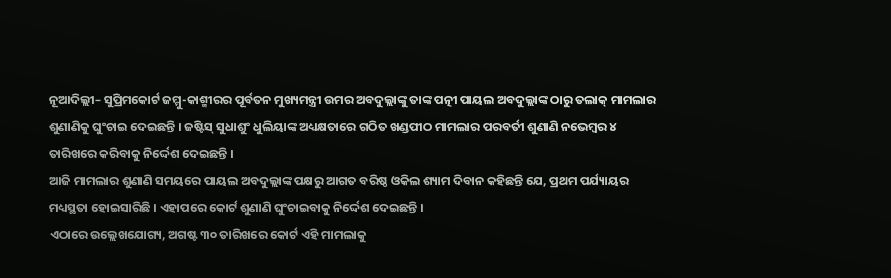ନୂଆଦିଲ୍ଲୀ– ସୁପ୍ରିମକୋର୍ଟ ଜମ୍ମୁ-କାଶ୍ମୀରର ପୂର୍ବତନ ମୁଖ୍ୟମନ୍ତ୍ରୀ ଉମର ଅବଦୁଲ୍ଲାଙ୍କୁ ତାଙ୍କ ପତ୍ନୀ ପାୟଲ ଅବଦୁଲ୍ଲାଙ୍କ ଠାରୁ ତଲାକ୍ ମାମଲାର ଶୁଣାଣିକୁ ଘୁଂଚାଇ ଦେଇଛନ୍ତି । ଜଷ୍ଟିସ୍ ସୁଧାଶୁଂ ଧୁଲିୟାଙ୍କ ଅଧ୍ୟକ୍ଷତାରେ ଗଠିତ ଖଣ୍ଡପୀଠ ମାମଲାର ପରବର୍ତୀ ଶୁଣାଣି ନଭେମ୍ବର ୪ ତାରିଖରେ କରିବାକୁ ନିର୍ଦ୍ଦେଶ ଦେଇଛନ୍ତି ।
ଆଜି ମାମଲାର ଶୁଣାଣି ସମୟରେ ପାୟଲ ଅବଦୁଲ୍ଲାଙ୍କ ପକ୍ଷରୁ ଆଗତ ବରିଷ୍ଠ ଓକିଲ ଶ୍ୟାମ ଦିବାନ କହିଛନ୍ତି ଯେ, ପ୍ରଥମ ପର୍ଯ୍ୟାୟର ମଧ୍ୟସ୍ଥତା ହୋଇସାରିଛି । ଏହାପରେ କୋର୍ଟ ଶୁଣାଣି ଘୁଂଚାଇବାକୁ ନିର୍ଦ୍ଦେଶ ଦେଇଛନ୍ତି ।
ଏଠାରେ ଉଲ୍ଲେଖଯୋଗ୍ୟ, ଅଗଷ୍ଟ ୩୦ ତାରିଖରେ କୋର୍ଟ ଏହି ମାମଲାକୁ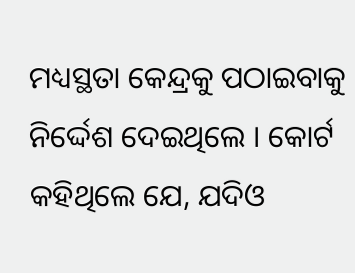ମଧ୍ୟସ୍ଥତା କେନ୍ଦ୍ରକୁ ପଠାଇବାକୁ ନିର୍ଦ୍ଦେଶ ଦେଇଥିଲେ । କୋର୍ଟ କହିଥିଲେ ଯେ, ଯଦିଓ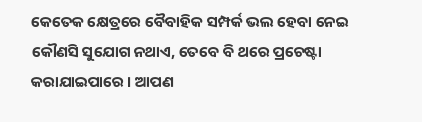କେତେକ କ୍ଷେତ୍ରରେ ବୈବାହିକ ସମ୍ପର୍କ ଭଲ ହେବା ନେଇ କୌଣସି ସୁଯୋଗ ନଥାଏ, ତେବେ ବି ଥରେ ପ୍ରଚେଷ୍ଟା କରାଯାଇପାରେ । ଆପଣ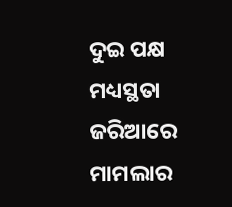ଦୁଇ ପକ୍ଷ ମଧ୍ୟସ୍ଥତା ଜରିଆରେ ମାମଲାର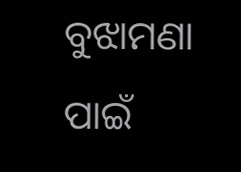ବୁଝାମଣା ପାଇଁ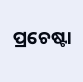ପ୍ରଚେଷ୍ଟା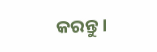କରନ୍ତୁ ।